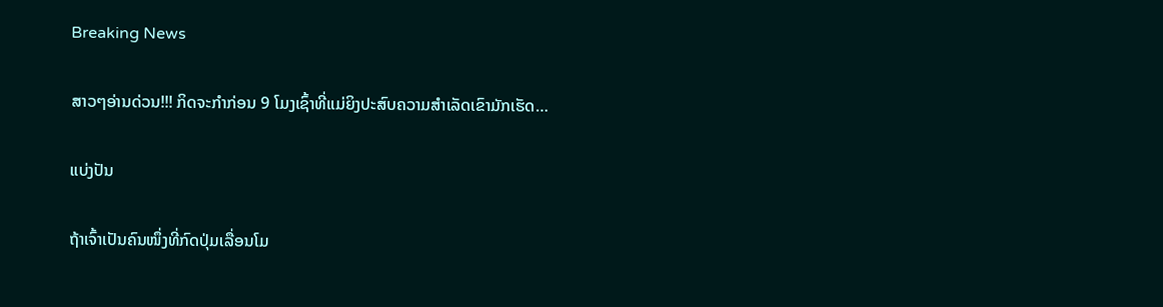Breaking News

ສາວໆອ່ານດ່ວນ!!! ກິດຈະກໍາກ່ອນ 9 ໂມງເຊົ້າທີ່ແມ່ຍິງປະສົບຄວາມສໍາເລັດເຂົາມັກເຮັດ…

ແບ່ງປັນ

ຖ້າເຈົ້າເປັນຄົນໜຶ່ງທີ່ກົດປຸ່ມເລື່ອນໂມ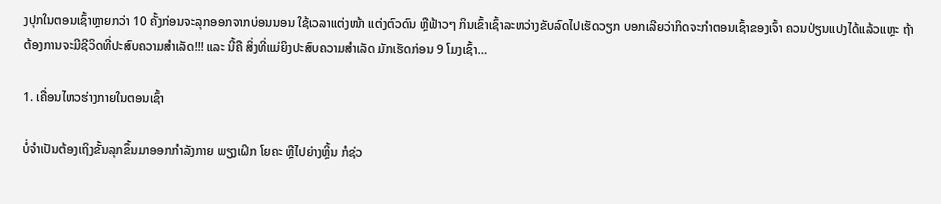ງປຸກໃນຕອນເຊົ້າຫຼາຍກວ່າ 10 ຄັ້ງກ່ອນຈະລຸກອອກຈາກບ່ອນນອນ ໃຊ້ເວລາແຕ່ງໜ້າ ແຕ່ງຕົວດົນ ຫຼືຟ້າວໆ ກິນເຂົ້າເຊົ້າລະຫວ່າງຂັບລົດໄປເຮັດວຽກ ບອກເລີຍວ່າກິດຈະກໍາຕອນເຊົ້າຂອງເຈົ້າ ຄວນປ່ຽນແປງໄດ້ແລ້ວແຫຼະ ຖ້າຕ້ອງການຈະມີຊີວິດທີ່ປະສົບຄວາມສໍາເລັດ!!! ແລະ ນີ້ຄື ສິ່ງທີ່ແມ່ຍິງປະສົບຄວາມສໍາເລັດ ມັກເຮັດກ່ອນ 9 ໂມງເຊົ້າ…

1. ເຄື່ອນໄຫວຮ່າງກາຍໃນຕອນເຊົ້າ

ບໍ່ຈໍາເປັນຕ້ອງເຖິງຂັ້ນລຸກຂຶ້ນມາອອກກໍາລັງກາຍ ພຽງເຝິກ ໂຍຄະ ຫຼືໄປຍ່າງຫຼິ້ນ ກໍຊ່ວ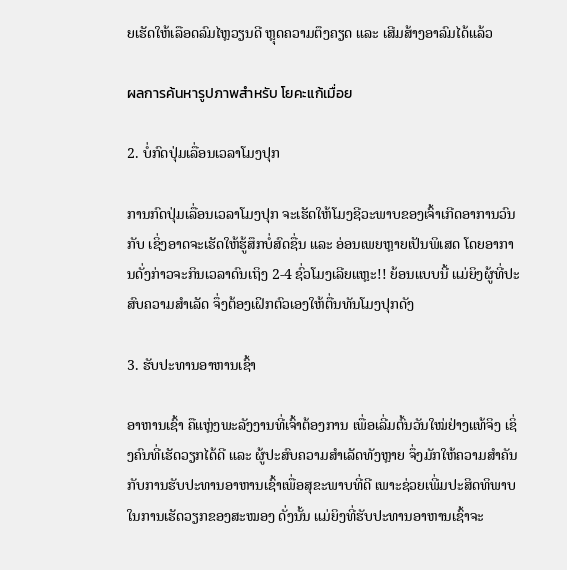ຍເຮັດໃຫ້ເລືອດລົມໄຫຼວຽນດີ ຫຼຸດຄວາມຕຶງຄຽດ ແລະ ເສີມສ້າງອາລົມໄດ້ແລ້ວ

ผลการค้นหารูปภาพสำหรับ โยคะแก้เมื่อย

2. ບໍ່ກົດປຸ່ມເລື່ອນເວລາໂມງປຸກ

ການກົດປຸ່ມເລື່ອນເວລາໂມງປຸກ ຈະເຮັດໃຫ້ໂມງຊີວະພາບຂອງເຈົ້າເກີດອາການວົນກັບ ເຊິ່ງອາດຈະເຮັດໃຫ້ຮູ້ສຶກບໍ່ສົດຊື່ນ ແລະ ອ່ອນເພຍຫຼາຍເປັນພິເສດ ໂດຍອາການດັ່ງກ່າວຈະກິນເວລາດົນເຖິງ 2-4 ຊົ່ວໂມງເລີຍແຫຼະ!! ຍ້ອນແບບນີ້ ແມ່ຍິງຜູ້ທີ່ປະສົບຄວາມສໍາເລັດ ຈຶ່ງຕ້ອງເຝິກຕົວເອງໃຫ້ຕື່ນທັນໂມງປຸກດັງ

3. ຮັບປະທານອາຫານເຊົ້າ

ອາຫານເຊົ້າ ຄືແຫຼ່ງພະລັງງານທີ່ເຈົ້າຕ້ອງການ ເພື່ອເລີ່ມຕົ້ນວັນໃໝ່ຢ່າງແທ້ຈິງ ເຊິ່ງຄົນທີ່ເຮັດວຽກໄດ້ດີ ແລະ ຜູ້ປະສົບຄວາມສໍາເລັດທັງຫຼາຍ ຈຶ່ງມັກໃຫ້ຄວາມສໍາຄັນກັບການຮັບປະທານອາຫານເຊົ້າເພື່ອສຸຂະພາບທີ່ດີ ເພາະຊ່ວຍເພີ່ມປະສິດທິພາບໃນການເຮັດວຽກຂອງສະໝອງ ດັ່ງນັ້ນ ແມ່ຍິງທີ່ຮັບປະທານອາຫານເຊົ້າຈະ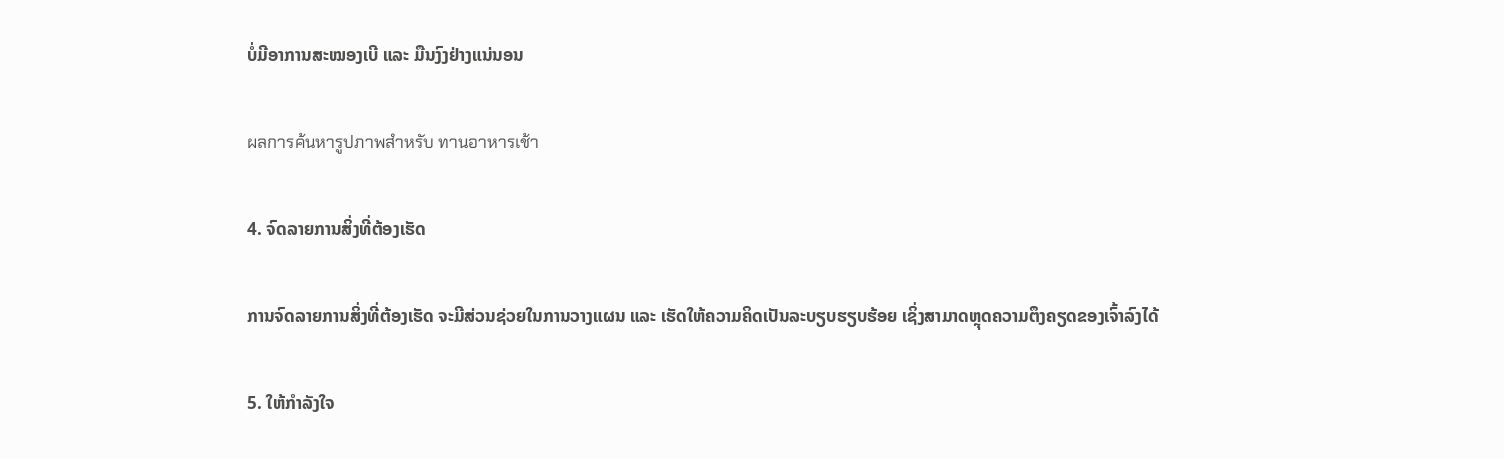ບໍ່ມີອາການສະໝອງເບີ ແລະ ມືນງົງຢ່າງແນ່ນອນ

ผลการค้นหารูปภาพสำหรับ ทานอาหารเช้า

4. ຈົດລາຍການສິ່ງທີ່ຕ້ອງເຮັດ

ການຈົດລາຍການສິ່ງທີ່ຕ້ອງເຮັດ ຈະມີສ່ວນຊ່ວຍໃນການວາງແຜນ ແລະ ເຮັດໃຫ້ຄວາມຄິດເປັນລະບຽບຮຽບຮ້ອຍ ເຊິ່ງສາມາດຫຼຸດຄວາມຕຶງຄຽດຂອງເຈົ້າລົງໄດ້

5. ໃຫ້ກໍາລັງໃຈ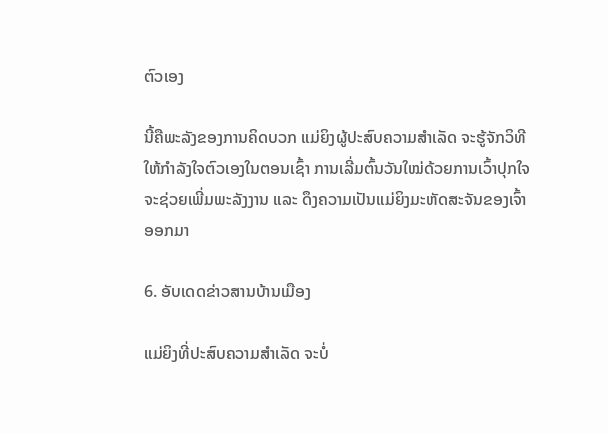ຕົວເອງ

ນີ້ຄືພະລັງຂອງການຄິດບວກ ແມ່ຍິງຜູ້ປະສົບຄວາມສໍາເລັດ ຈະຮູ້ຈັກວິທີໃຫ້ກໍາລັງໃຈຕົວເອງໃນຕອນເຊົ້າ ການເລີ່ມຕົ້ນວັນໃໝ່ດ້ວຍການເວົ້າປຸກໃຈ ຈະຊ່ວຍເພີ່ມພະລັງງານ ແລະ ດຶງຄວາມເປັນແມ່ຍິງມະຫັດສະຈັນຂອງເຈົ້າອອກມາ

6. ອັບເດດຂ່າວສານບ້ານເມືອງ

ແມ່ຍິງທີ່ປະສົບຄວາມສໍາເລັດ ຈະບໍ່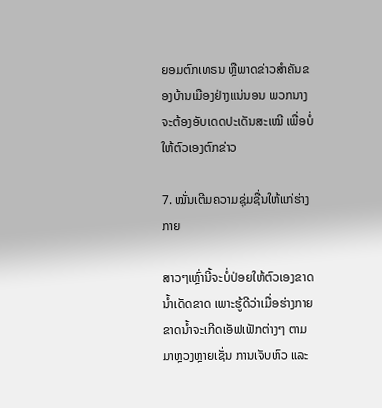ຍອມຕົກເທຣນ ຫຼືພາດຂ່າວສໍາຄັນຂອງບ້ານເມືອງຢ່າງແນ່ນອນ ພວກນາງຈະຕ້ອງອັບເດດປະເດັນສະເໝີ ເພື່ອບໍ່ໃຫ້ຕົວເອງຕົກຂ່າວ

7. ໝັ່ນເຕີມຄວາມຊຸ່ມຊື່ນໃຫ້ແກ່ຮ່າງກາຍ

ສາວໆເຫຼົ່ານີ້ຈະບໍ່ປ່ອຍໃຫ້ຕົວເອງຂາດນໍ້າເດັດຂາດ ເພາະຮູ້ດີວ່າເມື່ອຮ່າງກາຍຂາດນໍ້າຈະເກີດເອັຟເຟັກຕ່າງໆ ຕາມມາຫຼວງຫຼາຍເຊັ່ນ ການເຈັບຫົວ ແລະ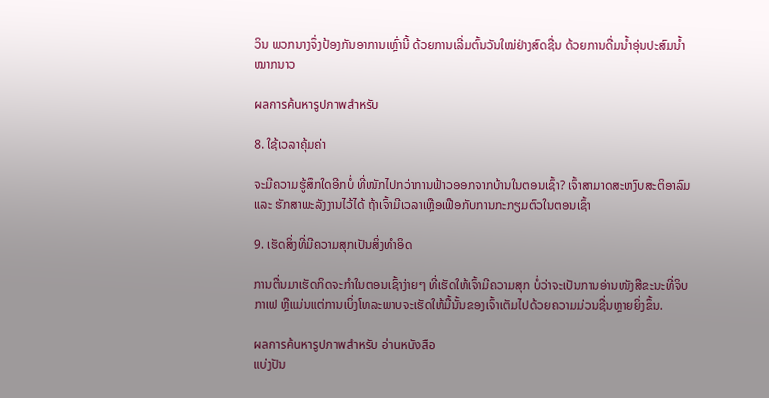ວິນ ພວກນາງຈຶ່ງປ້ອງກັນອາການເຫຼົ່ານີ້ ດ້ວຍການເລີ່ມຕົ້ນວັນໃໝ່ຢ່າງສົດຊື່ນ ດ້ວຍການດື່ມນໍ້າອຸ່ນປະສົມນໍ້າໝາກນາວ

ผลการค้นหารูปภาพสำหรับ

8. ໃຊ້ເວລາຄຸ້ມຄ່າ

ຈະມີຄວາມຮູ້ສຶກໃດອີກບໍ່ ທີ່ໜັກໄປກວ່າການຟ້າວອອກຈາກບ້ານໃນຕອນເຊົ້າ? ເຈົ້າສາມາດສະຫງົບສະຕິອາລົມ ແລະ ຮັກສາພະລັງງານໄວ້ໄດ້ ຖ້າເຈົ້າມີເວລາເຫຼືອເຟືອກັບການກະກຽມຕົວໃນຕອນເຊົ້າ

9. ເຮັດສິ່ງທີ່ມີຄວາມສຸກເປັນສິ່ງທໍາອິດ

ການຕື່ນມາເຮັດກິດຈະກໍາໃນຕອນເຊົ້າງ່າຍໆ ທີ່ເຮັດໃຫ້ເຈົ້າມີຄວາມສຸກ ບໍ່ວ່າຈະເປັນການອ່ານໜັງສືຂະນະທີ່ຈິບກາເຟ ຫຼືແມ່ນແຕ່ການເບິ່ງໂທລະພາບຈະເຮັດໃຫ້ມື້ນັ້ນຂອງເຈົ້າເຕັມໄປດ້ວຍຄວາມມ່ວນຊື່ນຫຼາຍຍິ່ງຂຶ້ນ.

ผลการค้นหารูปภาพสำหรับ อ่านหนังสือ
ແບ່ງປັນ